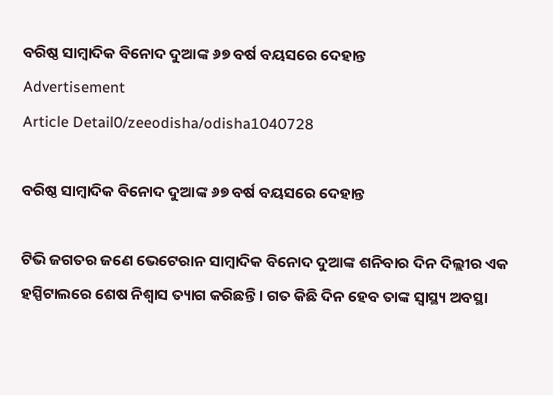ବରିଷ୍ଠ ସାମ୍ବାଦିକ ବିନୋଦ ଦୁଆଙ୍କ ୬୭ ବର୍ଷ ବୟସରେ ଦେହାନ୍ତ
Advertisement
Article Detail0/zeeodisha/odisha1040728

ବରିଷ୍ଠ ସାମ୍ବାଦିକ ବିନୋଦ ଦୁଆଙ୍କ ୬୭ ବର୍ଷ ବୟସରେ ଦେହାନ୍ତ

ଟିଭି ଜଗତର ଜଣେ ଭେଟେରାନ ସାମ୍ବାଦିକ ବିନୋଦ ଦୁଆଙ୍କ ଶନିବାର ଦିନ ଦିଲ୍ଲୀର ଏକ ହସ୍ପିଟାଲରେ ଶେଷ ନିଶ୍ୱାସ ତ୍ୟାଗ କରିଛନ୍ତି । ଗତ କିଛି ଦିନ ହେବ ତାଙ୍କ ସ୍ୱାସ୍ଥ୍ୟ ଅବସ୍ଥା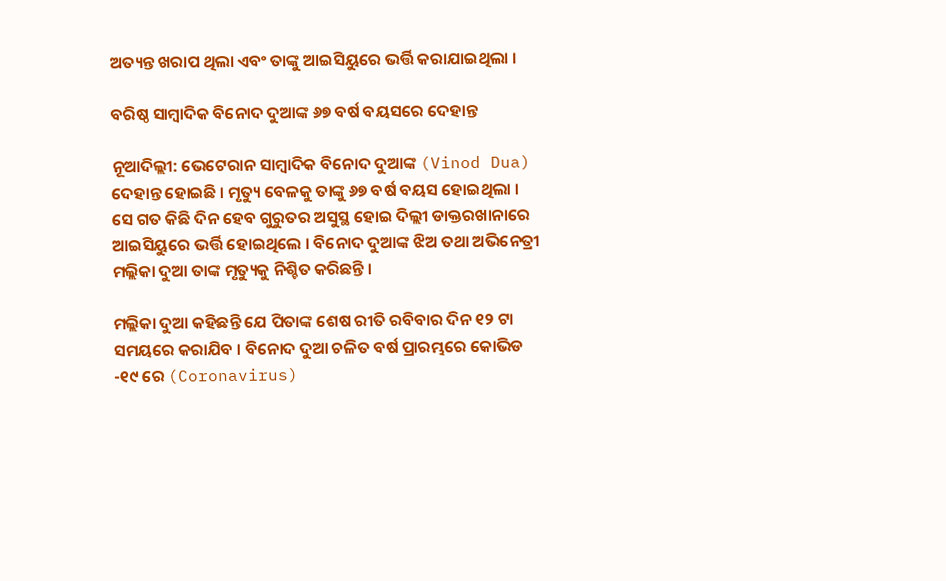ଅତ୍ୟନ୍ତ ଖରାପ ଥିଲା ଏବଂ ତାଙ୍କୁ ଆଇସିୟୁରେ ଭର୍ତ୍ତି କରାଯାଇଥିଲା ।

ବରିଷ୍ଠ ସାମ୍ବାଦିକ ବିନୋଦ ଦୁଆଙ୍କ ୬୭ ବର୍ଷ ବୟସରେ ଦେହାନ୍ତ

ନୂଆଦିଲ୍ଲୀ: ଭେଟେରାନ ସାମ୍ବାଦିକ ବିନୋଦ ଦୁଆଙ୍କ (Vinod Dua) ଦେହାନ୍ତ ହୋଇଛି । ମୃତ୍ୟୁ ବେଳକୁ ତାଙ୍କୁ ୬୭ ବର୍ଷ ବୟସ ହୋଇଥିଲା । ସେ ଗତ କିଛି ଦିନ ହେବ ଗୁରୁତର ଅସୁସ୍ଥ ହୋଇ ଦିଲ୍ଲୀ ଡାକ୍ତରଖାନାରେ ଆଇସିୟୁରେ ଭର୍ତ୍ତି ହୋଇଥିଲେ । ବିନୋଦ ଦୁଆଙ୍କ ଝିଅ ତଥା ଅଭିନେତ୍ରୀ ମଲ୍ଲିକା ଦୁଆ ତାଙ୍କ ମୃତ୍ୟୁକୁ ନିଶ୍ଚିତ କରିଛନ୍ତି ।

ମଲ୍ଲିକା ଦୁଆ କହିଛନ୍ତି ଯେ ପିତାଙ୍କ ଶେଷ ରୀତି ରବିବାର ଦିନ ୧୨ ଟା ସମୟରେ କରାଯିବ । ବିନୋଦ ଦୁଆ ଚଳିତ ବର୍ଷ ପ୍ରାରମ୍ଭରେ କୋଭିଡ -୧୯ ରେ (Coronavirus)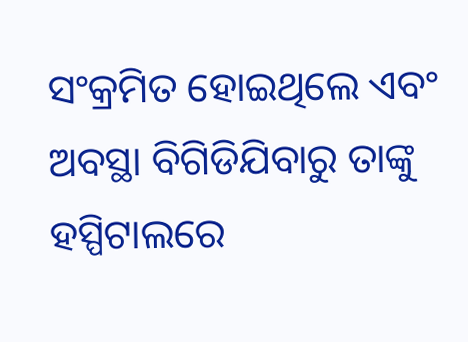ସଂକ୍ରମିତ ହୋଇଥିଲେ ଏବଂ ଅବସ୍ଥା ବିଗିଡିଯିବାରୁ ତାଙ୍କୁ ହସ୍ପିଟାଲରେ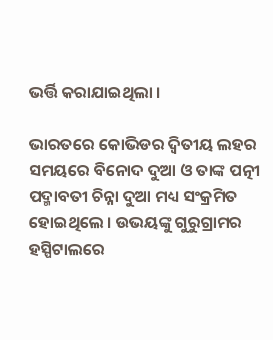ଭର୍ତ୍ତି କରାଯାଇଥିଲା ।

ଭାରତରେ କୋଭିଡର ଦ୍ୱିତୀୟ ଲହର ସମୟରେ ବିନୋଦ ଦୁଆ ଓ ତାଙ୍କ ପତ୍ନୀ ପଦ୍ମାବତୀ ଚିନ୍ନା ଦୁଆ ମଧ୍ୟ ସଂକ୍ରମିତ ହୋଇଥିଲେ । ଉଭୟଙ୍କୁ ଗୁରୁଗ୍ରାମର ହସ୍ପିଟାଲରେ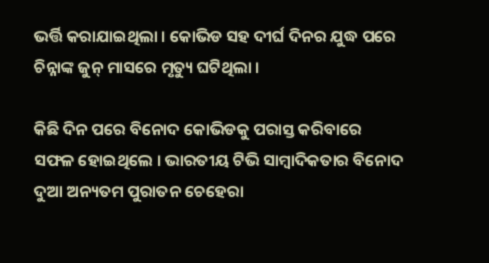ଭର୍ତ୍ତି କରାଯାଇଥିଲା । କୋଭିଡ ସହ ଦୀର୍ଘ ଦିନର ଯୁଦ୍ଧ ପରେ ଚିନ୍ନାଙ୍କ ଜୁନ୍ ମାସରେ ମୃତ୍ୟୁ ଘଟିଥିଲା ।

କିଛି ଦିନ ପରେ ବିନୋଦ କୋଭିଡକୁ ପରାସ୍ତ କରିବାରେ ସଫଳ ହୋଇଥିଲେ । ଭାରତୀୟ ଟିଭି ସାମ୍ବାଦିକତାର ବିନୋଦ ଦୁଆ ଅନ୍ୟତମ ପୁରାତନ ଚେହେରା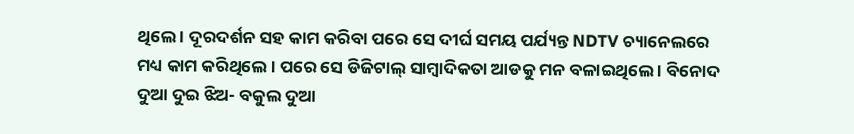ଥିଲେ । ଦୂରଦର୍ଶନ ସହ କାମ କରିବା ପରେ ସେ ଦୀର୍ଘ ସମୟ ପର୍ଯ୍ୟନ୍ତ NDTV ଚ୍ୟାନେଲରେ ମଧ୍ୟ କାମ କରିଥିଲେ । ପରେ ସେ ଡିଜିଟାଲ୍ ସାମ୍ବାଦିକତା ଆଡକୁ ମନ ବଳାଇଥିଲେ । ବିନୋଦ ଦୁଆ ଦୁଇ ଝିଅ- ବକୁଲ ଦୁଆ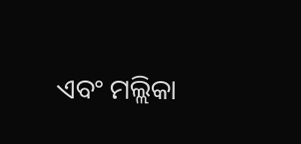ଏବଂ ମଲ୍ଲିକା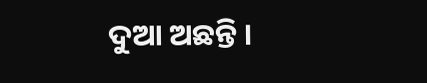ଦୁଆ ଅଛନ୍ତି ।